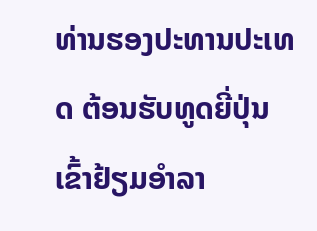ທ່ານຮອງປະທານປະເທດ ຕ້ອນຮັບທູດຍີ່ປຸ່ນ ເຂົ້າຢ້ຽມອໍາລາ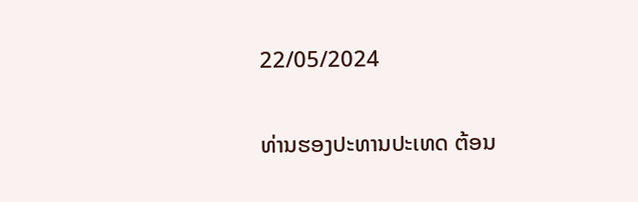22/05/2024

ທ່ານຮອງປະທານປະເທດ ຕ້ອນ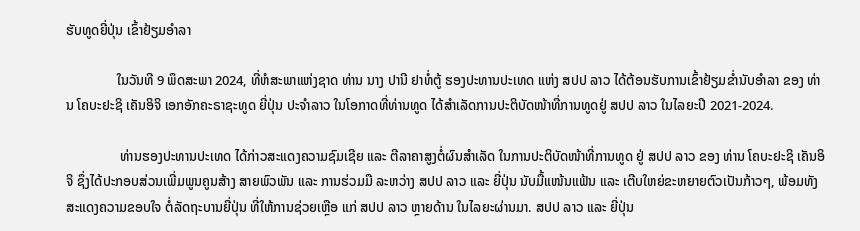ຮັບທູດຍີ່ປຸ່ນ ເຂົ້າຢ້ຽມອໍາລາ

               ໃນວັນທີ 9 ພຶດສະພາ 2024, ທີ່ຫໍສະພາແຫ່ງຊາດ ທ່ານ ນາງ ປານີ ຢາທໍ່ຕູ້ ຮອງປະທານປະເທດ ແຫ່ງ ສປປ ລາວ ໄດ້ຕ້ອນຮັບການເຂົ້າຢ້ຽມຂໍ່ານັບອໍາລາ ຂອງ ທ່ານ ໂຄບະຢະຊິ ເຄັນອິຈິ ເອກອັກຄະຣາຊະທູດ ຍີ່ປຸ່ນ ປະຈໍາລາວ ໃນໂອກາດທີ່ທ່ານທູດ ໄດ້ສຳເລັດການປະຕິບັດໜ້າທີ່ການທູດຢູ່ ສປປ ລາວ ໃນໄລຍະປີ 2021-2024.

                ທ່ານຮອງປະທານປະເທດ ໄດ້ກ່າວສະແດງຄວາມຊົມເຊີຍ ແລະ ຕີລາຄາສູງຕໍ່ຜົນສຳເລັດ ໃນການປະຕິບັດໜ້າທີ່ການທູດ ຢູ່ ສປປ ລາວ ຂອງ ທ່ານ ໂຄບະຢະຊິ ເຄັນອິຈິ ຊຶ່ງໄດ້ປະກອບສ່ວນເພີ່ມພູນຄູນສ້າງ ສາຍພົວພັນ ແລະ ການຮ່ວມມື ລະຫວ່າງ ສປປ ລາວ ແລະ ຍີ່ປຸ່ນ ນັບມື້ແໜ້ນແຟ້ນ ແລະ ເຕີບໃຫຍ່ຂະຫຍາຍຕົວເປັນກ້າວໆ, ພ້ອມທັງສະແດງຄວາມຂອບໃຈ ຕໍ່ລັດຖະບານຍີ່ປຸ່ນ ທີ່ໃຫ້ການຊ່ວຍເຫຼືອ ແກ່ ສປປ ລາວ ຫຼາຍດ້ານ ໃນໄລຍະຜ່ານມາ. ສປປ ລາວ ແລະ ຍີ່ປຸ່ນ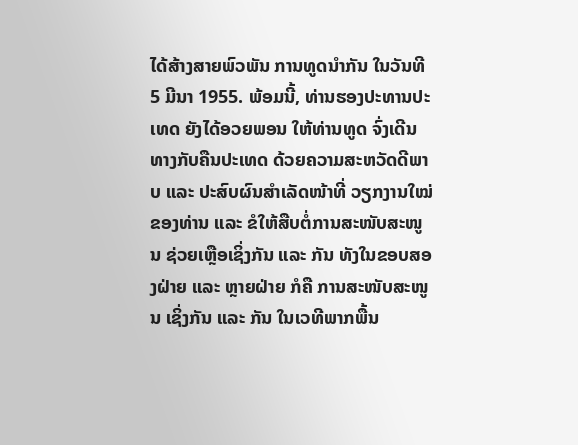ໄດ້ສ້າງສາຍພົວພັນ ການທູດນໍາກັນ ໃນວັນທີ 5 ມີນາ 1955. ພ້ອມນີ້, ທ່ານຮອງປະທານປະເທດ ຍັງໄດ້ອວຍພອນ ໃຫ້ທ່ານທູດ ຈົ່ງເດີນທາງກັບຄືນປະເທດ ດ້ວຍຄວາມສະຫວັດດີພາບ ແລະ ປະສົບຜົນສຳເລັດໜ້າທີ່ ວຽກງານໃໝ່ຂອງທ່ານ ແລະ ຂໍໃຫ້ສືບຕໍ່ການສະໜັບສະໜູນ ຊ່ວຍເຫຼືອເຊິ່ງກັນ ແລະ ກັນ ທັງໃນຂອບສອງຝ່າຍ ແລະ ຫຼາຍຝ່າຍ ກໍຄື ການສະໜັບສະໜູນ ເຊິ່ງກັນ ແລະ ກັນ ໃນເວທີພາກພື້ນ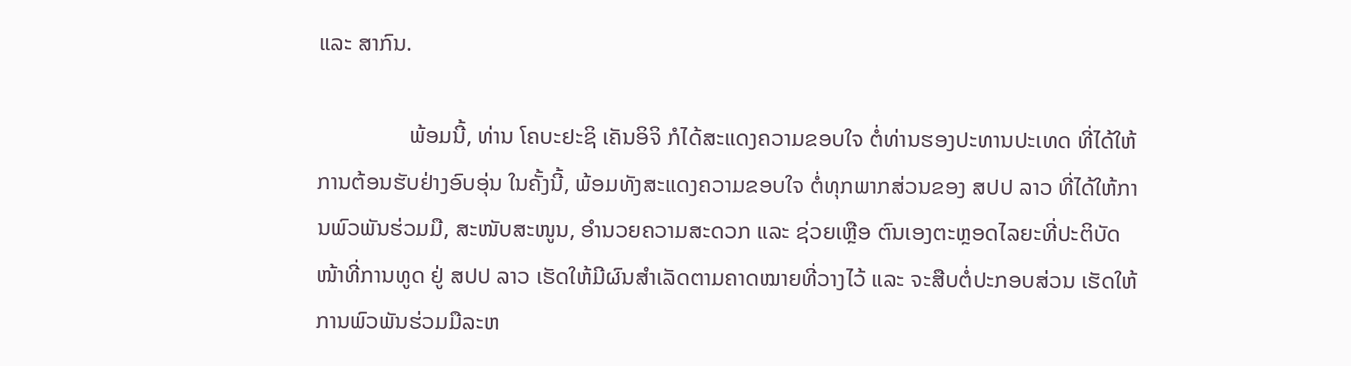ແລະ ສາກົນ.

                ພ້ອມນີ້, ທ່ານ ໂຄບະຢະຊິ ເຄັນອິຈິ ກໍໄດ້ສະແດງຄວາມຂອບໃຈ ຕໍ່ທ່ານຮອງປະທານປະເທດ ທີ່ໄດ້ໃຫ້ການຕ້ອນຮັບຢ່າງອົບອຸ່ນ ໃນຄັ້ງນີ້, ພ້ອມທັງສະແດງຄວາມຂອບໃຈ ຕໍ່ທຸກພາກສ່ວນຂອງ ສປປ ລາວ ທີ່ໄດ້ໃຫ້ການພົວພັນຮ່ວມມື, ສະໜັບສະໜູນ, ອຳນວຍຄວາມສະດວກ ແລະ ຊ່ວຍເຫຼືອ ຕົນເອງຕະຫຼອດໄລຍະທີ່ປະຕິບັດໜ້າທີ່ການທູດ ຢູ່ ສປປ ລາວ ເຮັດໃຫ້ມີຜົນສຳເລັດຕາມຄາດໝາຍທີ່ວາງໄວ້ ແລະ ຈະສືບຕໍ່ປະກອບສ່ວນ ເຮັດໃຫ້ການພົວພັນຮ່ວມມືລະຫ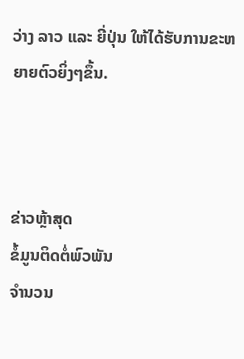ວ່າງ ລາວ ແລະ ຍີ່ປຸ່ນ ໃຫ້ໄດ້ຮັບການຂະຫຍາຍຕົວຍິ່ງໆຂຶ້ນ.



ຂ່າວຫຼ້າສຸດ
ຂໍ້ມູນຕິດຕໍ່ພົວພັນ
ຈຳນວນ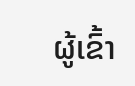ຜູ້ເຂົ້າ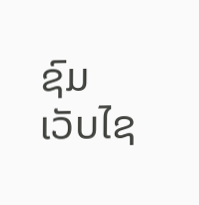ຊົມເວັບໄຊ